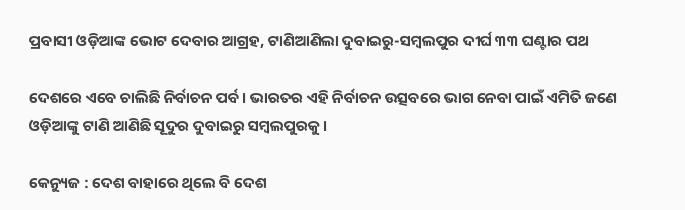ପ୍ରବାସୀ ଓଡ଼ିଆଙ୍କ ଭୋଟ ଦେବାର ଆଗ୍ରହ, ଟାଣିଆଣିଲା ଦୁବାଇରୁ-ସମ୍ବଲପୁର ଦୀର୍ଘ ୩୩ ଘଣ୍ଟାର ପଥ

ଦେଶରେ ଏବେ ଚାଲିଛି ନିର୍ବାଚନ ପର୍ବ । ଭାରତର ଏହି ନିର୍ବାଚନ ଉତ୍ସବରେ ଭାଗ ନେବା ପାଇଁ ଏମିତି ଜଣେ ଓଡ଼ିଆଙ୍କୁ ଟାଣି ଆଣିଛି ସୂଦୁର ଦୁବାଇରୁ ସମ୍ବଲପୁରକୁ ।

କେନ୍ୟୁଜ : ଦେଶ ବାହାରେ ଥିଲେ ବି ଦେଶ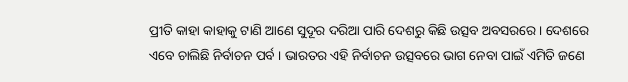ପ୍ରୀତି କାହା କାହାକୁ ଟାଣି ଆଣେ ସୁଦୂର ଦରିଆ ପାରି ଦେଶରୁ କିଛି ଉତ୍ସବ ଅବସରରେ । ଦେଶରେ ଏବେ ଚାଲିଛି ନିର୍ବାଚନ ପର୍ବ । ଭାରତର ଏହି ନିର୍ବାଚନ ଉତ୍ସବରେ ଭାଗ ନେବା ପାଇଁ ଏମିତି ଜଣେ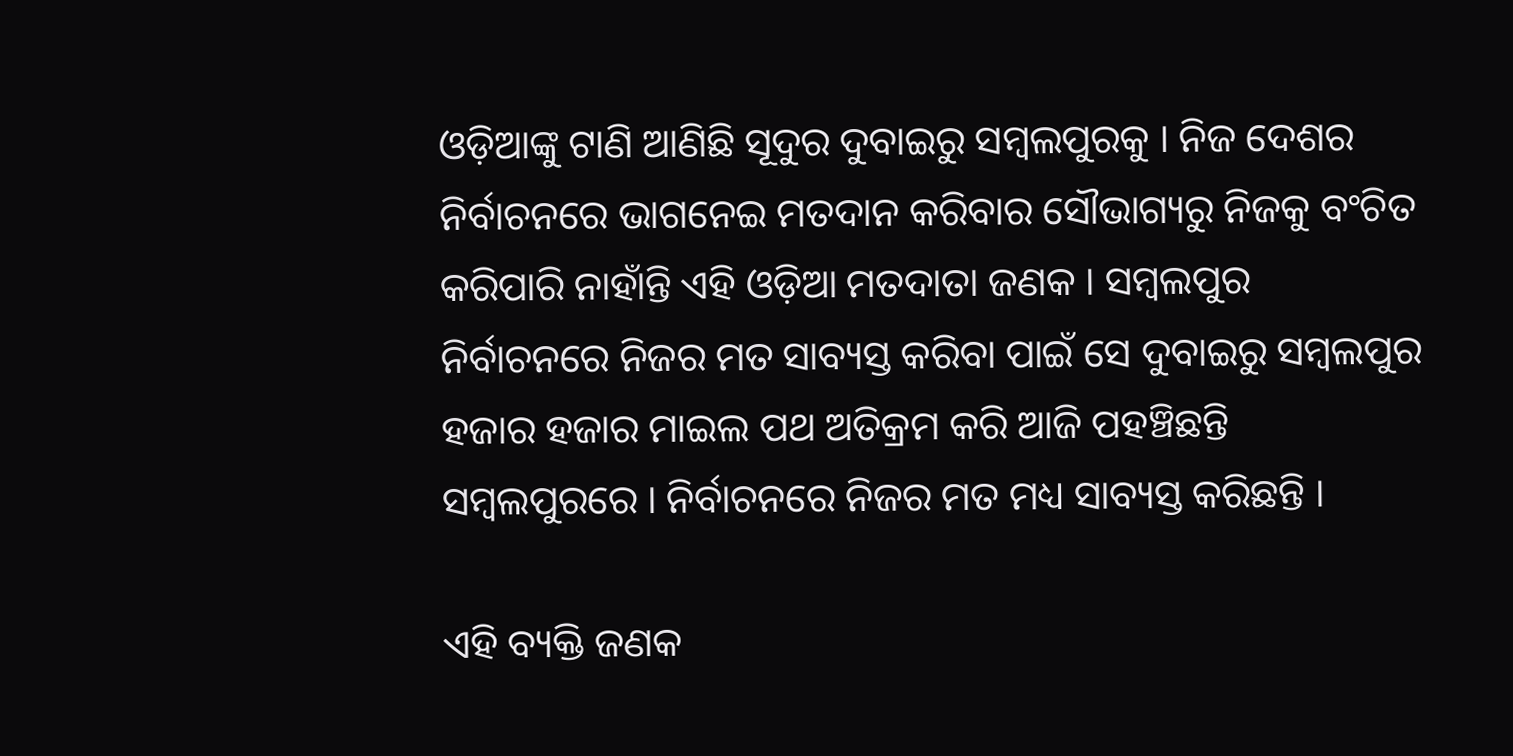ଓଡ଼ିଆଙ୍କୁ ଟାଣି ଆଣିଛି ସୂଦୁର ଦୁବାଇରୁ ସମ୍ବଲପୁରକୁ । ନିଜ ଦେଶର ନିର୍ବାଚନରେ ଭାଗନେଇ ମତଦାନ କରିବାର ସୌଭାଗ୍ୟରୁ ନିଜକୁ ବଂଚିତ କରିପାରି ନାହାଁନ୍ତି ଏହି ଓଡ଼ିଆ ମତଦାତା ଜଣକ । ସମ୍ବଲପୁର ନିର୍ବାଚନରେ ନିଜର ମତ ସାବ୍ୟସ୍ତ କରିବା ପାଇଁ ସେ ଦୁବାଇରୁ ସମ୍ବଲପୁର ହଜାର ହଜାର ମାଇଲ ପଥ ଅତିକ୍ରମ କରି ଆଜି ପହଞ୍ଚିଛନ୍ତି ସମ୍ବଲପୁରରେ । ନିର୍ବାଚନରେ ନିଜର ମତ ମଧ୍ୟ ସାବ୍ୟସ୍ତ କରିଛନ୍ତି ।

ଏହି ବ୍ୟକ୍ତି ଜଣକ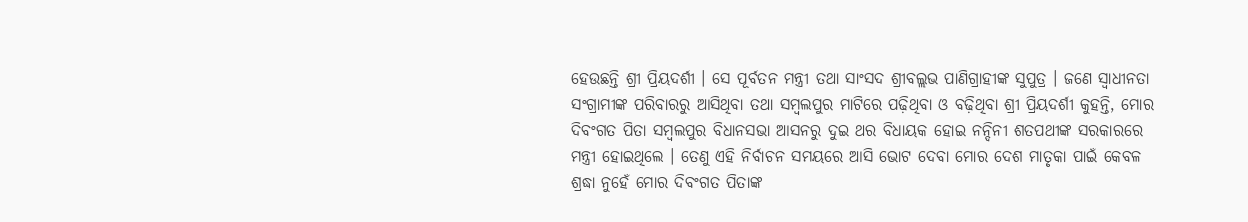ହେଉଛନ୍ତି ଶ୍ରୀ ପ୍ରିୟଦର୍ଶୀ । ସେ ପୂର୍ବତନ ମନ୍ତ୍ରୀ ତଥା ସାଂସଦ ଶ୍ରୀବଲ୍ଲଭ ପାଣିଗ୍ରାହୀଙ୍କ ସୁପୁତ୍ର । ଜଣେ ସ୍ୱାଧୀନତା ସଂଗ୍ରାମୀଙ୍କ ପରିବାରରୁ ଆସିଥିବା ତଥା ସମ୍ବଲପୁର ମାଟିରେ ପଢ଼ିଥିବା ଓ ବଢ଼ିଥିବା ଶ୍ରୀ ପ୍ରିୟଦର୍ଶୀ କୁହନ୍ତି, ମୋର ଦିବଂଗତ ପିତା ସମ୍ବଲପୁର ବିଧାନସଭା ଆସନରୁ ଦୁଇ ଥର ବିଧାୟକ ହୋଇ ନନ୍ଦିନୀ ଶତପଥୀଙ୍କ ସରକାରରେ ମନ୍ତ୍ରୀ ହୋଇଥିଲେ । ତେଣୁ ଏହି ନିର୍ବାଚନ ସମୟରେ ଆସି ଭୋଟ ଦେବା ମୋର ଦେଶ ମାତୃକା ପାଇଁ କେବଳ ଶ୍ରଦ୍ଧା ନୁହେଁ ମୋର ଦିବଂଗତ ପିତାଙ୍କ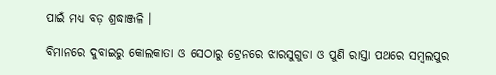ପାଇଁ ମଧ୍ୟ ବଡ଼ ଶ୍ରଦ୍ଧାଞ୍ଜଳି ।

ବିମାନରେ ଦୁବାଇରୁ କୋଲକାତା ଓ ସେଠାରୁ ଟ୍ରେନରେ ଝାରସୁଗୁଡା ଓ ପୁଣି ରାସ୍ତା ପଥରେ ସମ୍ବଲପୁର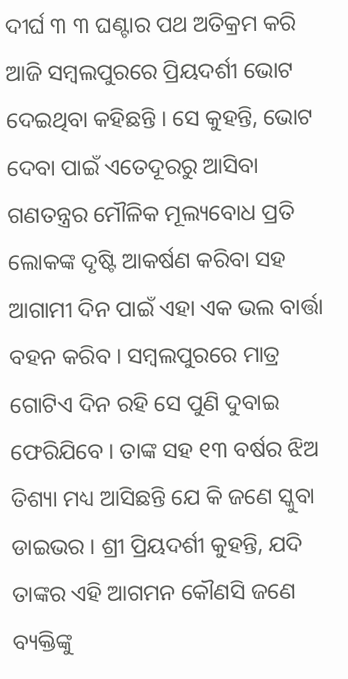ଦୀର୍ଘ ୩ ୩ ଘଣ୍ଟାର ପଥ ଅତିକ୍ରମ କରି ଆଜି ସମ୍ବଲପୁରରେ ପ୍ରିୟଦର୍ଶୀ ଭୋଟ ଦେଇଥିବା କହିଛନ୍ତି । ସେ କୁହନ୍ତି, ଭୋଟ ଦେବା ପାଇଁ ଏତେଦୂରରୁ ଆସିବା ଗଣତନ୍ତ୍ରର ମୌଳିକ ମୂଲ୍ୟବୋଧ ପ୍ରତି ଲୋକଙ୍କ ଦୃଷ୍ଟି ଆକର୍ଷଣ କରିବା ସହ ଆଗାମୀ ଦିନ ପାଇଁ ଏହା ଏକ ଭଲ ବାର୍ତ୍ତା ବହନ କରିବ । ସମ୍ବଲପୁରରେ ମାତ୍ର ଗୋଟିଏ ଦିନ ରହି ସେ ପୁଣି ଦୁବାଇ ଫେରିଯିବେ । ତାଙ୍କ ସହ ୧୩ ବର୍ଷର ଝିଅ ତିଶ୍ୟା ମଧ୍ୟ ଆସିଛନ୍ତି ଯେ କି ଜଣେ ସ୍କୁବା ଡାଇଭର । ଶ୍ରୀ ପ୍ରିୟଦର୍ଶୀ କୁହନ୍ତି, ଯଦି ତାଙ୍କର ଏହି ଆଗମନ କୌଣସି ଜଣେ ବ୍ୟକ୍ତିଙ୍କୁ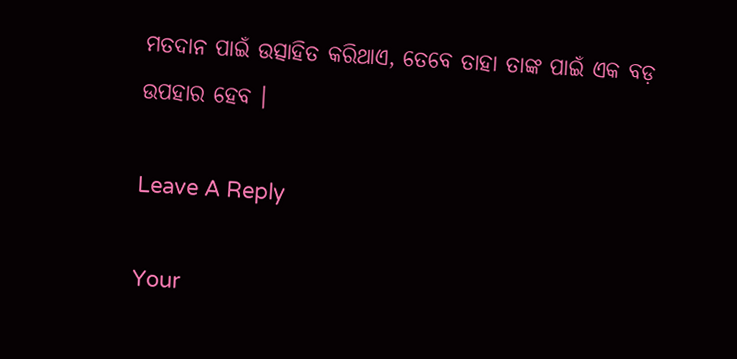ମତଦାନ ପାଇଁ ଉତ୍ସାହିତ କରିଥାଏ, ତେବେ ତାହା ତାଙ୍କ ପାଇଁ ଏକ ବଡ଼ ଉପହାର ହେବ ।

Leave A Reply

Your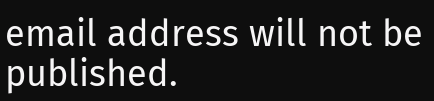email address will not be published.